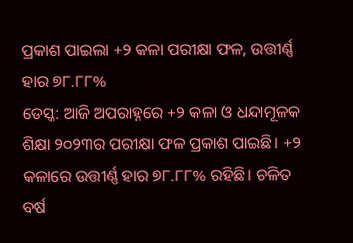ପ୍ରକାଶ ପାଇଲା +୨ କଳା ପରୀକ୍ଷା ଫଳ, ଉତ୍ତୀର୍ଣ୍ଣ ହାର ୭୮.୮୮%
ଡେସ୍କ: ଆଜି ଅପରାହ୍ନରେ +୨ କଳା ଓ ଧନ୍ଦାମୂଳକ ଶିକ୍ଷା ୨୦୨୩ର ପରୀକ୍ଷା ଫଳ ପ୍ରକାଶ ପାଇଛି। +୨ କଳାରେ ଉତ୍ତୀର୍ଣ୍ଣ ହାର ୭୮.୮୮% ରହିଛି। ଚଳିତ ବର୍ଷ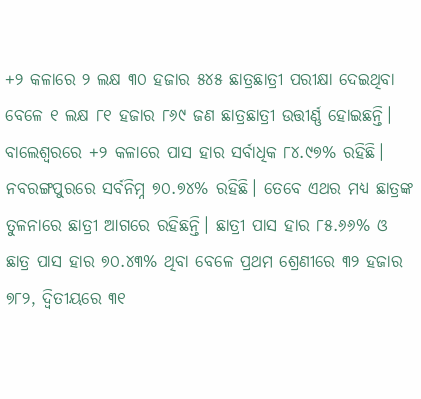+୨ କଳାରେ ୨ ଲକ୍ଷ ୩୦ ହଜାର ୫୪୫ ଛାତ୍ରଛାତ୍ରୀ ପରୀକ୍ଷା ଦେଇଥିବା ବେଳେ ୧ ଲକ୍ଷ ୮୧ ହଜାର ୮୬୯ ଜଣ ଛାତ୍ରଛାତ୍ରୀ ଉତ୍ତୀର୍ଣ୍ଣ ହୋଇଛନ୍ତି। ବାଲେଶ୍ୱରରେ +୨ କଳାରେ ପାସ ହାର ସର୍ବାଧିକ ୮୪.୯୭% ରହିଛି।
ନବରଙ୍ଗପୁରରେ ସର୍ବନିମ୍ନ ୭୦.୭୪% ରହିଛି। ତେବେ ଏଥର ମଧ୍ୟ ଛାତ୍ରଙ୍କ ତୁଳନାରେ ଛାତ୍ରୀ ଆଗରେ ରହିଛନ୍ତି। ଛାତ୍ରୀ ପାସ ହାର ୮୫.୬୬% ଓ ଛାତ୍ର ପାସ ହାର ୭୦.୪୩% ଥିବା ବେଳେ ପ୍ରଥମ ଶ୍ରେଣୀରେ ୩୨ ହଜାର ୭୮୨, ଦ୍ଵିତୀୟରେ ୩୧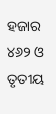ହଜାର ୪୬୨ ଓ ତୃତୀୟ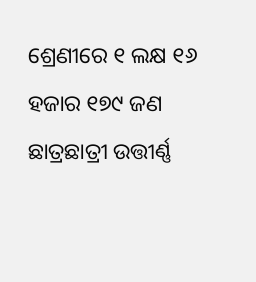ଶ୍ରେଣୀରେ ୧ ଲକ୍ଷ ୧୬ ହଜାର ୧୭୯ ଜଣ ଛାତ୍ରଛାତ୍ରୀ ଉତ୍ତୀର୍ଣ୍ଣ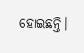ହୋଇଛନ୍ତି।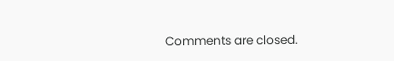Comments are closed.